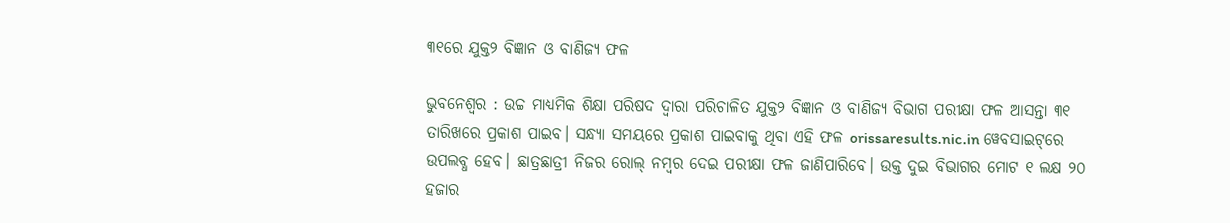୩୧ରେ ଯୁକ୍ତ୨ ବିଜ୍ଞାନ ଓ ବାଣିଜ୍ୟ ଫଳ

ଭୁବନେଶ୍ବର : ଉଚ୍ଚ ମାଧ୍ୟମିକ ଶିକ୍ଷା ପରିଷଦ ଦ୍ବାରା ପରିଚାଳିତ ଯୁକ୍ତ୨ ବିଜ୍ଞାନ ଓ ବାଣିଜ୍ୟ ବିଭାଗ ପରୀକ୍ଷା ଫଳ ଆସନ୍ତା ୩୧ ତାରିଖରେ ପ୍ରକାଶ ପାଇବ। ସନ୍ଧ୍ୟା ସମୟରେ ପ୍ରକାଶ ପାଇବାକୁ ଥିବା ଏହି ଫଳ orissaresults.nic.in ୱେବସାଇଟ୍‌ରେ ଉପଲବ୍ଧ ହେବ। ଛାତ୍ରଛାତ୍ରୀ ନିଜର ରୋଲ୍‌ ନମ୍ବର ଦେଇ ପରୀକ୍ଷା ଫଳ ଜାଣିପାରିବେ। ଉକ୍ତ ଦୁଇ ବିଭାଗର ମୋଟ ୧ ଲକ୍ଷ ୨୦ ହଜାର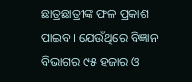ଛାତ୍ରଛାତ୍ରୀଙ୍କ ଫଳ ପ୍ରକାଶ ପାଇବ। ଯେଉଁଥିରେ ବିଜ୍ଞାନ ବିଭାଗର ୯୫ ହଜାର ଓ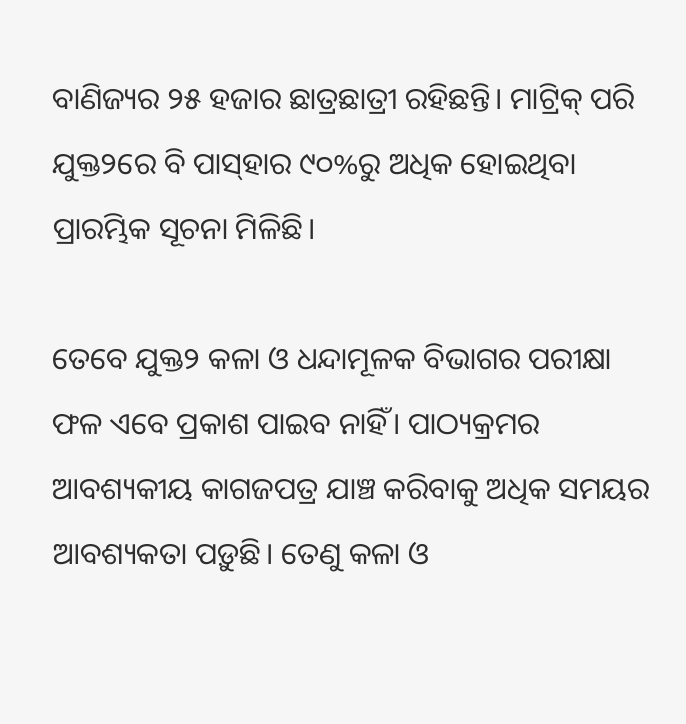ବାଣିଜ୍ୟର ୨୫ ‌ହଜାର ଛାତ୍ରଛାତ୍ରୀ ରହିଛନ୍ତି। ମାଟ୍ରିକ୍‌ ପରି ଯୁକ୍ତ୨ରେ ବି ପାସ୍‌ହାର ୯୦%ରୁ ଅଧିକ ହୋଇଥିବା ପ୍ରାରମ୍ଭିକ ସୂଚନା ମିଳିଛି।

ତେବେ ଯୁକ୍ତ୨ କଳା ଓ ଧନ୍ଦାମୂଳକ ବିଭାଗର ପରୀକ୍ଷା ଫଳ ଏବେ ପ୍ରକାଶ ପାଇବ ନାହିଁ। ପାଠ୍ୟକ୍ରମର ଆବଶ୍ୟକୀୟ କାଗଜପତ୍ର ଯାଞ୍ଚ କରିବାକୁ ଅଧିକ ସମୟର ଆବଶ୍ୟକତା ପଡ଼ୁଛି। ତେଣୁ କଳା ଓ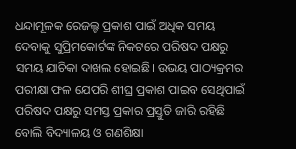ଧନ୍ଦାମୂଳକ ରେଜଲ୍ଟ ପ୍ରକାଶ ପାଇଁ ଅଧିକ ସମୟ ଦେବାକୁ ସୁପ୍ରିମକୋର୍ଟଙ୍କ ନିକଟରେ ପରିଷଦ ପକ୍ଷରୁ ସମୟ ଯାଚିକା ଦାଖଲ ହୋଇଛି। ଉଭୟ ପାଠ୍ୟକ୍ରମର ପରୀକ୍ଷା ଫଳ ଯେପରି ଶୀଘ୍ର ପ୍ରକାଶ ପାଇବ ସେଥିପାଇଁ ପରିଷଦ ପକ୍ଷରୁ ସମସ୍ତ ପ୍ରକାର ପ୍ରସ୍ତୁତି ଜାରି ରହିଛି ବୋଲି ବିଦ୍ୟାଳୟ ଓ ଗଣଶିକ୍ଷା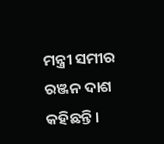ମନ୍ତ୍ରୀ ସମୀର ରଞ୍ଜନ ଦାଶ କହିଛନ୍ତି।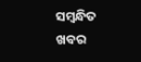ସମ୍ବନ୍ଧିତ ଖବର